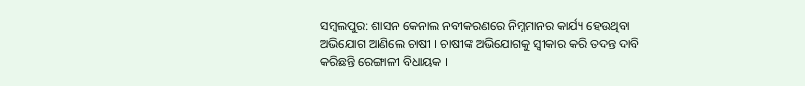ସମ୍ବଲପୁର: ଶାସନ କେନାଲ ନବୀକରଣରେ ନିମ୍ନମାନର କାର୍ଯ୍ୟ ହେଉଥିବା ଅଭିଯୋଗ ଆଣିଲେ ଚାଷୀ । ଚାଷୀଙ୍କ ଅଭିଯୋଗକୁ ସ୍ବୀକାର କରି ତଦନ୍ତ ଦାବି କରିଛନ୍ତି ରେଙ୍ଗାଳୀ ବିଧାୟକ ।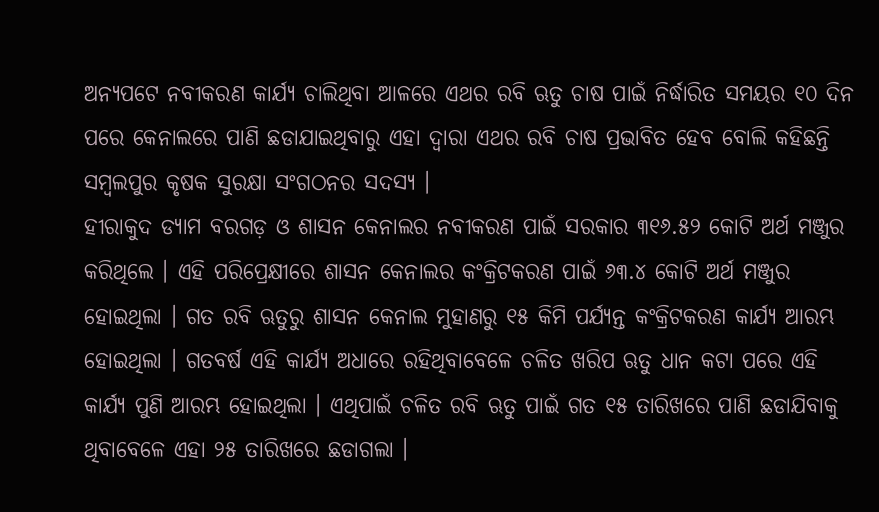ଅନ୍ୟପଟେ ନବୀକରଣ କାର୍ଯ୍ୟ ଚାଲିଥିବା ଆଳରେ ଏଥର ରବି ଋତୁ ଚାଷ ପାଇଁ ନିର୍ଦ୍ଧାରିତ ସମୟର ୧୦ ଦିନ ପରେ କେନାଲରେ ପାଣି ଛଡାଯାଇଥିବାରୁ ଏହା ଦ୍ବାରା ଏଥର ରବି ଚାଷ ପ୍ରଭାବିତ ହେବ ବୋଲି କହିଛନ୍ତି ସମ୍ବଲପୁର କୃଷକ ସୁରକ୍ଷା ସଂଗଠନର ସଦସ୍ୟ ।
ହୀରାକୁଦ ଡ୍ୟାମ ବରଗଡ଼ ଓ ଶାସନ କେନାଲର ନବୀକରଣ ପାଇଁ ସରକାର ୩୧୬.୫୨ କୋଟି ଅର୍ଥ ମଞ୍ଜୁର କରିଥିଲେ । ଏହି ପରିପ୍ରେକ୍ଷୀରେ ଶାସନ କେନାଲର କଂକ୍ରିଟକରଣ ପାଇଁ ୬୩.୪ କୋଟି ଅର୍ଥ ମଞ୍ଜୁର ହୋଇଥିଲା । ଗତ ରବି ଋତୁରୁ ଶାସନ କେନାଲ ମୁହାଣରୁ ୧୫ କିମି ପର୍ଯ୍ୟନ୍ତ କଂକ୍ରିଟକରଣ କାର୍ଯ୍ୟ ଆରମ୍ଭ ହୋଇଥିଲା । ଗତବର୍ଷ ଏହି କାର୍ଯ୍ୟ ଅଧାରେ ରହିଥିବାବେଳେ ଚଳିତ ଖରିପ ଋତୁ ଧାନ କଟା ପରେ ଏହି କାର୍ଯ୍ୟ ପୁଣି ଆରମ୍ଭ ହୋଇଥିଲା । ଏଥିପାଇଁ ଚଳିତ ରବି ଋତୁ ପାଇଁ ଗତ ୧୫ ତାରିଖରେ ପାଣି ଛଡାଯିବାକୁ ଥିବାବେଳେ ଏହା ୨୫ ତାରିଖରେ ଛଡାଗଲା ।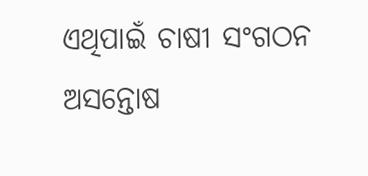ଏଥିପାଇଁ ଚାଷୀ ସଂଗଠନ ଅସନ୍ତୋଷ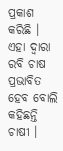ପ୍ରକାଶ କରିଛି । ଏହା ଦ୍ବାରା ରବି ଚାଷ ପ୍ରଭାବିତ ହେବ ବୋଲି କହିଛନ୍ତି ଚାଷୀ ।